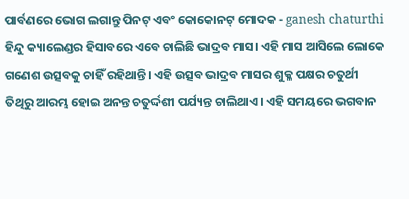ପାର୍ବଣରେ ଭୋଗ ଲଗାନ୍ତୁ ପିନଟ୍ ଏବଂ କୋକୋନଟ୍ ମୋଦକ - ganesh chaturthi
ହିନ୍ଦୁ କ୍ୟାଲେଣ୍ଡର ହିସାବରେ ଏବେ ଚାଲିଛି ଭାଦ୍ରବ ମାସ। ଏହି ମାସ ଆସିଲେ ଲୋକେ ଗଣେଶ ଉତ୍ସବକୁ ଚାହିଁ ରହିଥାନ୍ତି। ଏହି ଉତ୍ସବ ଭାଦ୍ରବ ମାସର ଶୁକ୍ଳ ପକ୍ଷର ଚତୁର୍ଥୀ ତିଥିରୁ ଆରମ୍ଭ ହୋଇ ଅନନ୍ତ ଚତୁର୍ଦ୍ଦଶୀ ପର୍ଯ୍ୟନ୍ତ ଚାଲିଥାଏ। ଏହି ସମୟରେ ଭଗବାନ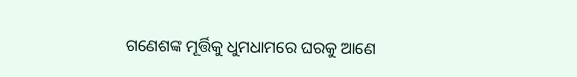ଗଣେଶଙ୍କ ମୂର୍ତ୍ତିକୁ ଧୁମଧାମରେ ଘରକୁ ଆଣେ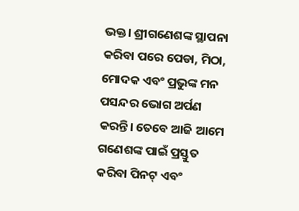ଭକ୍ତ। ଶ୍ରୀଗଣେଶଙ୍କ ସ୍ଥାପନା କରିବା ପରେ ପେଡା, ମିଠା, ମୋଦକ ଏବଂ ପ୍ରଭୁଙ୍କ ମନ ପସନ୍ଦର ଭୋଗ ଅର୍ପଣ କରନ୍ତି। ତେବେ ଆଜି ଆମେ ଗଣେଶଙ୍କ ପାଇଁ ପ୍ରସ୍ତୁତ କରିବା ପିନଟ୍ ଏବଂ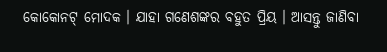କୋକୋନଟ୍ ମୋଦକ । ଯାହା ଗଣେଶଙ୍କର ବହୁତ ପ୍ରିୟ । ଆସନ୍ତୁ ଜାଣିବା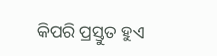କିପରି ପ୍ରସ୍ତୁତ ହୁଏ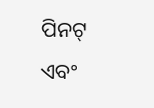ପିନଟ୍ ଏବଂ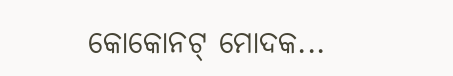କୋକୋନଟ୍ ମୋଦକ...